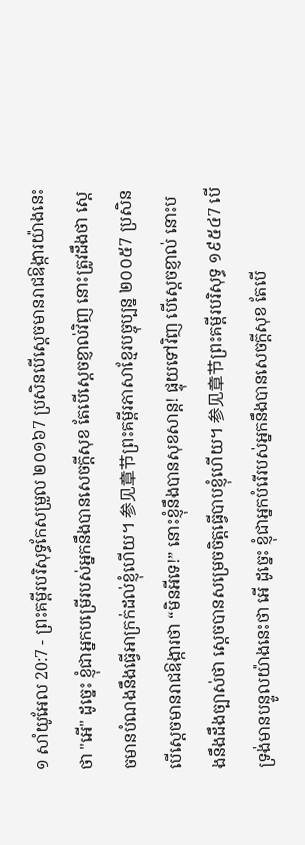១ សាំយូអែល 20:7 - ព្រះគម្ពីរបរិសុទ្ធកែសម្រួល ២០១៦7 ប្រសិនបើស្ដេចមានរាជឱង្ការយ៉ាងនេះថា "អើ" ដូច្នេះ ខ្ញុំជាអ្នកបម្រើរបស់អ្នកនឹងបានសេចក្ដីសុខ តែបើស្ដេចខ្ញាល់វិញ នោះត្រូវដឹងថា ស្ដេចមានបំណងនឹងធ្វើអាក្រក់ដល់ខ្ញុំហើយ។ 参见章节ព្រះគម្ពីរភាសាខ្មែរបច្ចុប្បន្ន ២០០៥7 ប្រសិនបើស្ដេចមានរាជឱង្ការថា “មិនអីទេ!” នោះខ្ញុំនឹងបានសុខសាន្ត! ផ្ទុយទៅវិញ បើស្ដេចខ្ញាល់ នោះបងនឹងដឹងច្បាស់ថា ស្ដេចបានសម្រេចចិត្តធ្វើបាបខ្ញុំហើយ។ 参见章节ព្រះគម្ពីរបរិសុទ្ធ ១៩៥៤7 បើទ្រង់មានបន្ទូលយ៉ាងនេះថា អើ ដូច្នេះ ខ្ញុំជាអ្នកបំរើរបស់អ្នកនឹងបានសេចក្ដីសុខ តែបើ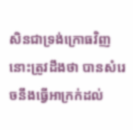សិនជាទ្រង់ក្រោធវិញ នោះត្រូវដឹងថា បានសំរេចនឹងធ្វើអាក្រក់ដល់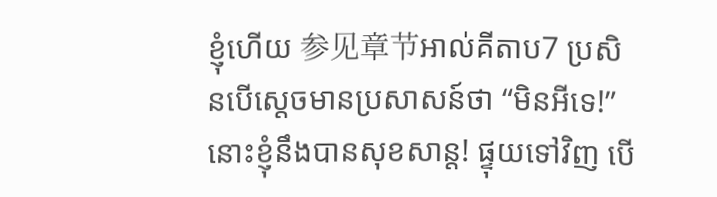ខ្ញុំហើយ 参见章节អាល់គីតាប7 ប្រសិនបើស្តេចមានប្រសាសន៍ថា “មិនអីទេ!” នោះខ្ញុំនឹងបានសុខសាន្ត! ផ្ទុយទៅវិញ បើ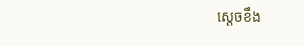ស្តេចខឹង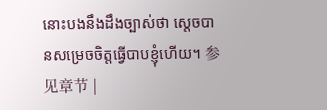នោះបងនឹងដឹងច្បាស់ថា ស្តេចបានសម្រេចចិត្តធ្វើបាបខ្ញុំហើយ។ 参见章节 |